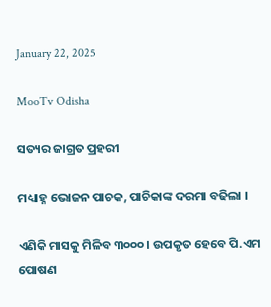January 22, 2025

MooTv Odisha

ସତ୍ୟର ଜାଗ୍ରତ ପ୍ରହରୀ

ମଧ୍ୟାହ୍ନ ଭୋଜନ ପାଚକ, ପାଚିକାଙ୍କ ଦରମା ବଢିଲା ।

ଏଣିକି ମାସକୁ ମିଳିବ ୩୦୦୦। ଉପକୃତ ହେବେ ପି.ଏମ ପୋଷଣ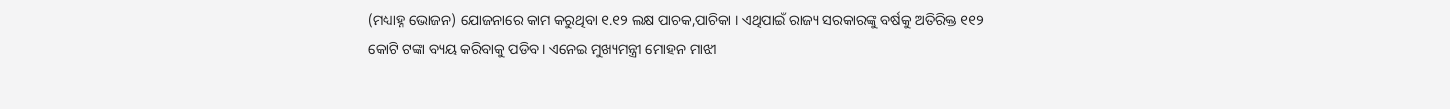(ମଧ୍ୟାହ୍ନ ଭୋଜନ) ଯୋଜନାରେ କାମ କରୁଥିବା ୧.୧୨ ଲକ୍ଷ ପାଚକ,ପାଚିକା । ଏଥିପାଇଁ ରାଜ୍ୟ ସରକାରଙ୍କୁ ବର୍ଷକୁ ଅତିରିକ୍ତ ୧୧୨ କୋଟି ଟଙ୍କା ବ୍ୟୟ କରିବାକୁ ପଡିବ। ଏନେଇ ମୁଖ୍ୟମନ୍ତ୍ରୀ ମୋହନ ମାଝୀ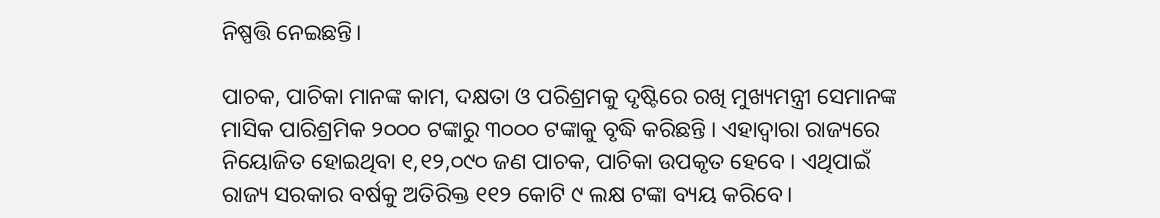ନିଷ୍ପତ୍ତି ନେଇଛନ୍ତି।

ପାଚକ, ପାଚିକା ମାନଙ୍କ କାମ, ଦକ୍ଷତା ଓ ପରିଶ୍ରମକୁ ଦୃଷ୍ଟିରେ ରଖି ମୁଖ୍ୟମନ୍ତ୍ରୀ ସେମାନଙ୍କ ମାସିକ ପାରିଶ୍ରମିକ ୨୦୦୦ ଟଙ୍କାରୁ ୩୦୦୦ ଟଙ୍କାକୁ ବୃଦ୍ଧି କରିଛନ୍ତି । ଏହାଦ୍ୱାରା ରାଜ୍ୟରେ ନିୟୋଜିତ ହୋଇଥିବା ୧,୧୨,୦୯୦ ଜଣ ପାଚକ, ପାଚିକା ଉପକୃତ ହେବେ । ଏଥିପାଇଁ ରାଜ୍ୟ ସରକାର ବର୍ଷକୁ ଅତିରିକ୍ତ ୧୧୨ କୋଟି ୯ ଲକ୍ଷ ଟଙ୍କା ବ୍ୟୟ କରିବେ।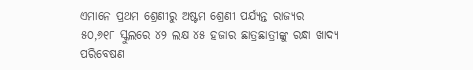ଏମାନେ ପ୍ରଥମ ଶ୍ରେଣୀରୁ ଅଷ୍ଟମ ଶ୍ରେଣୀ ପର୍ଯ୍ୟନ୍ତ ରାଜ୍ୟର ୫୦,୬୧୮ ସ୍କୁଲରେ ୪୨ ଲକ୍ଷ ୪୫ ହଜାର ଛାତ୍ରଛାତ୍ରୀଙ୍କୁ ରନ୍ଧା ଖାଦ୍ୟ ପରିବେଷଣ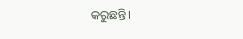କରୁଛନ୍ତି।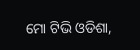ମୋ ଟିଭି ଓଡିଶା,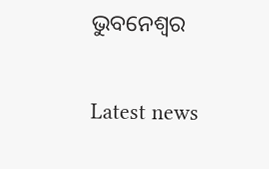ଭୁବନେଶ୍ୱର

Latest news